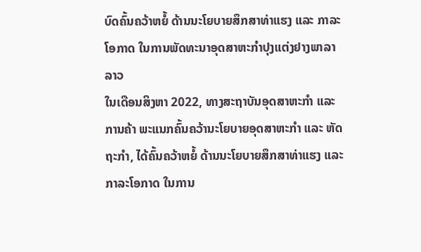ບົດຄົ້ນຄວ້າຫຍໍ້ ດ້ານນະໂຍບາຍສຶກສາທ່າແຮງ ແລະ ກາລະໂອກາດ ໃນການພັດທະນາອຸດສາຫະກໍາປຸງແຕ່ງຢາງພາລາ ລາວ
ໃນເດືອນສິງຫາ 2022, ທາງສະຖາບັນອຸດສາຫະກໍາ ແລະ ການຄ້າ ພະແນກຄົ້ນຄວ້ານະໂຍບາຍອຸດສາຫະກໍາ ແລະ ຫັດຖະກໍາ, ໄດ້ຄົ້ນຄວ້າຫຍໍ້ ດ້ານນະໂຍບາຍສຶກສາທ່າແຮງ ແລະ ກາລະໂອກາດ ໃນການ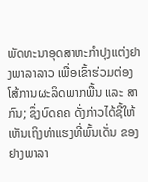ພັດທະນາອຸດສາຫະກໍາປຸງແຕ່ງຢາງພາລາລາວ ເພື່ອເຂົ້າຮ່ວມຕ່ອງໂສ້ການຜະລິດພາກພື້ນ ແລະ ສາກົນ; ຊຶ່ງບົດຄຄ ດັ່ງກ່າວໄດ້ຊີ້ໃຫ້ເຫັນເຖິງທ່າແຮງທີ່ພົ້ນເດັ່ນ ຂອງຢາງພາລາ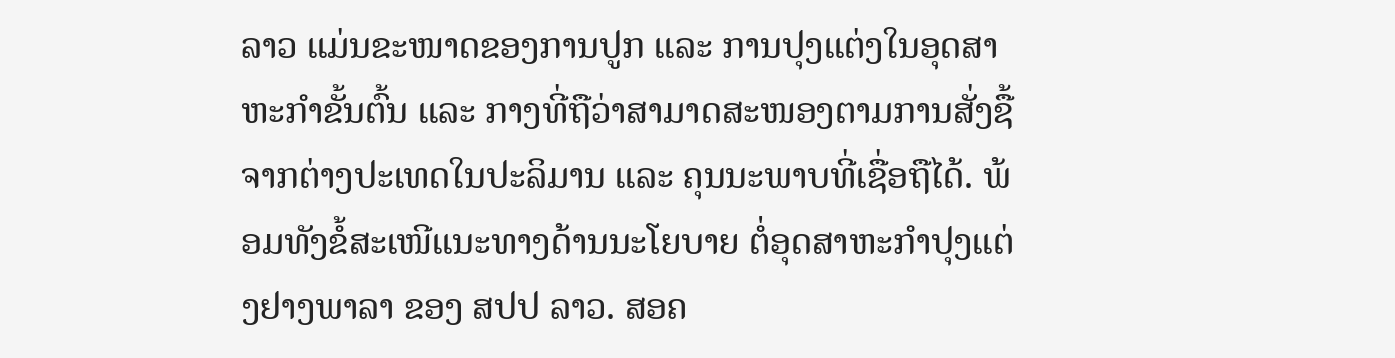ລາວ ແມ່ນຂະໜາດຂອງການປູກ ແລະ ການປຸງແຕ່ງໃນອຸດສາຫະກໍາຂັ້ນຕົ້ນ ແລະ ກາງທີ່ຖືວ່າສາມາດສະໜອງຕາມການສັ່ງຊື້ຈາກຕ່າງປະເທດໃນປະລິມານ ແລະ ຄຸນນະພາບທີ່ເຊື່ອຖືໄດ້. ພ້ອມທັງຂໍ້ສະເໜີແນະທາງດ້ານນະໂຍບາຍ ຕໍ່ອຸດສາຫະກໍາປຸງແຕ່ງຢາງພາລາ ຂອງ ສປປ ລາວ. ສອຄ